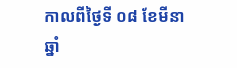កាលពីថ្ងៃទី ០៨ ខែមីនា ឆ្នាំ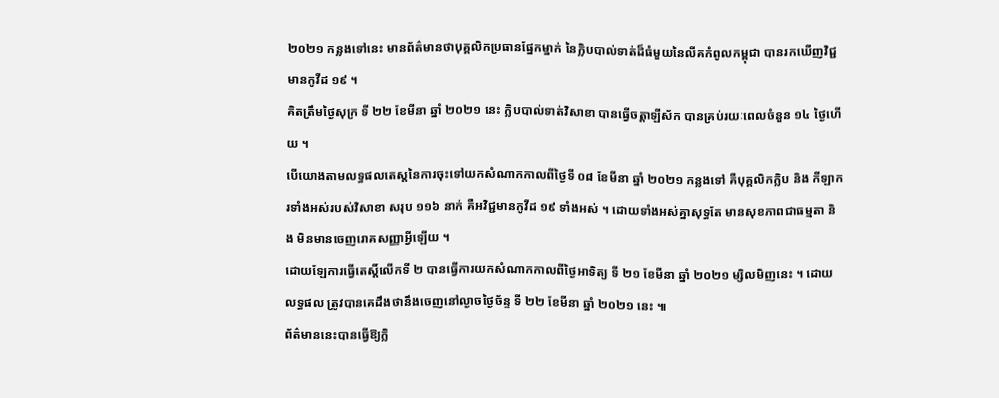២០២១ កន្លងទៅនេះ មានព័ត៌មានថាបុគ្គលិកប្រធានផ្នែកម្នាក់ នៃក្លិបបាល់ទាត់ដ៏ធំមួយនៃលីគកំពូលកម្ពុជា បានរកឃើញវិជ្ជមានកូវីដ ១៩ ។
គិតត្រឹមថ្ងៃសុក្រ ទី ២២ ខែមីនា ឆ្នាំ ២០២១ នេះ ក្លិបបាល់ទាត់វិសាខា បានធ្វើចត្តាឡីស័ក បានគ្រប់រយៈពេលចំនួន ១៤ ថ្ងៃហើយ ។
បើយោងតាមលទ្ធផលតេស្តនៃការចុះទៅយកសំណាកកាលពីថ្ងៃទី ០៨ ខែមីនា ឆ្នាំ ២០២១ កន្លងទៅ គឺបុគ្គលិកក្លិប និង កីឡាករទាំងអស់របស់វិសាខា សរុប ១១៦ នាក់ គឺអវិជ្ជមានកូវីដ ១៩ ទាំងអស់ ។ ដោយទាំងអស់គ្នាសុទ្ធតែ មានសុខភាពជាធម្មតា និង មិនមានចេញរោគសញ្ញាអ្វីឡើយ ។
ដោយឡែការធ្វើតេស្តិ៍លើកទី ២ បានធ្វើការយកសំណាកកាលពីថ្ងៃអាទិត្យ ទី ២១ ខែមីនា ឆ្នាំ ២០២១ ម្សិលមិញនេះ ។ ដោយលទ្ធផល ត្រូវបានគេដឹងថានឹងចេញនៅល្ងាចថ្ងៃច័ន្ទ ទី ២២ ខែមីនា ឆ្នាំ ២០២១ នេះ ៕
ព័ត៌មាននេះបានធ្វើឱ្យក្លិ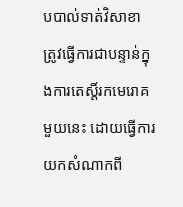បបាល់ទាត់វិសាខា ត្រូវធ្វើការជាបន្ទាន់ក្នុងការតេស្តិ៍រកមេរោគមួយនេះ ដោយធ្វើការយកសំណាកពី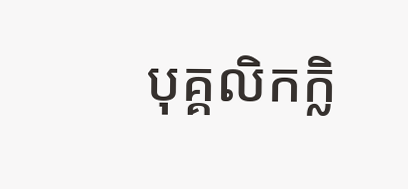បុគ្គលិកក្លិ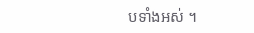បទាំងអស់ ។